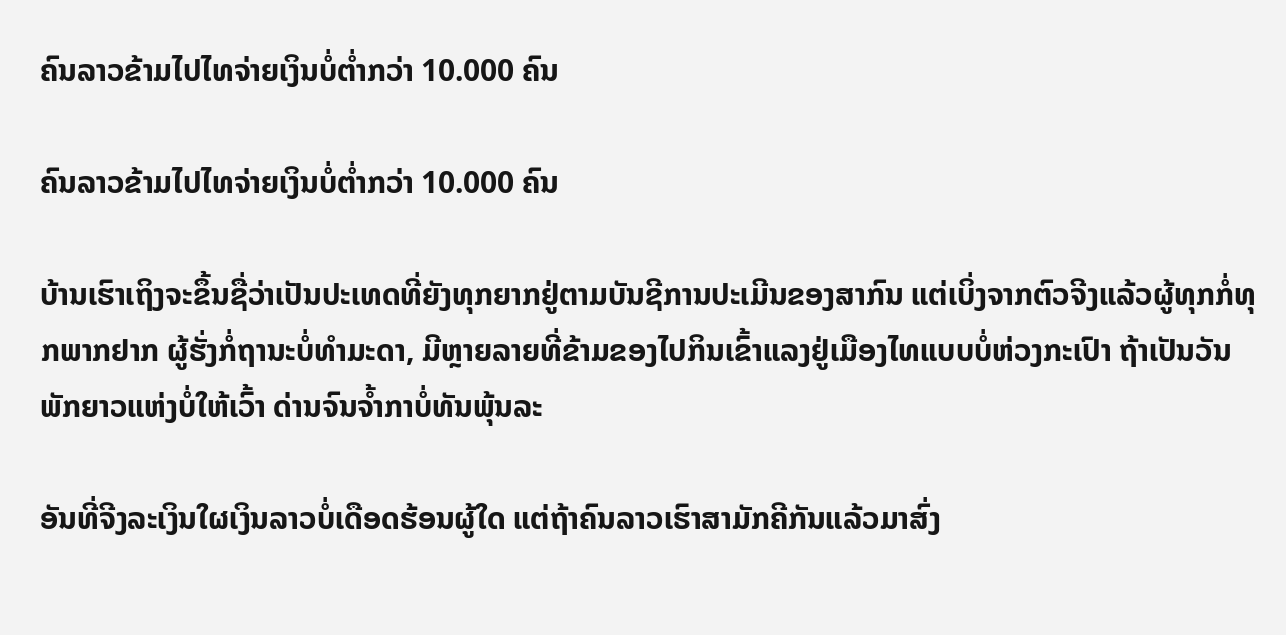ຄົນລາວຂ້າມໄປໄທຈ່າຍເງິນບໍ່ຕ່ຳກວ່າ 10.000 ຄົນ

ຄົນລາວຂ້າມໄປໄທຈ່າຍເງິນບໍ່ຕ່ຳກວ່າ 10.000 ຄົນ

ບ້ານເຮົາເຖິງຈະຂຶ້ນຊື່ວ່າເປັນປະເທດທີ່ຍັງທຸກຍາກຢູ່ຕາມບັນຊີການປະເມີນຂອງສາກົນ ແຕ່ເບິ່ງຈາກຕົວຈີງແລ້ວຜູ້ທຸກກໍ່ທຸກພາກຢາກ ຜູ້ຮັ່ງກໍ່ຖານະບໍ່ທຳມະດາ, ມີຫຼາຍລາຍທີ່ຂ້າມຂອງໄປກິນເຂົ້າແລງຢູ່ເມືອງໄທແບບບໍ່ຫ່ວງກະເປົາ ຖ້າເປັນວັນພັກຍາວແຫ່ງບໍ່ໃຫ້ເວົ້າ ດ່ານຈົນຈ້ຳກາບໍ່ທັນພຸ້ນລະ

ອັນທີ່ຈີງລະເງິນໃຜເງິນລາວບໍ່ເດືອດຮ້ອນຜູ້ໃດ ແຕ່ຖ້າຄົນລາວເຮົາສາມັກຄີກັນແລ້ວມາສົ່ງ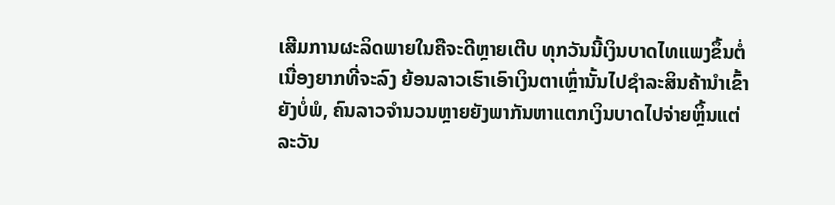ເສີມການຜະລິດພາຍໃນຄືຈະດີຫຼາຍເຕີບ ທຸກວັນນີ້ເງິນບາດໄທແພງຂຶ້ນຕໍ່ເນື່ອງຍາກທີ່ຈະລົງ ຍ້ອນລາວເຮົາເອົາເງິນຕາເຫຼົ່ານັ້ນໄປຊຳລະສິນຄ້ານຳເຂົ້າຍັງບໍ່ພໍ, ຄົນລາວຈຳນວນຫຼາຍຍັງພາກັນຫາແຕກເງິນບາດໄປຈ່າຍຫຼິ້ນແຕ່ລະວັນ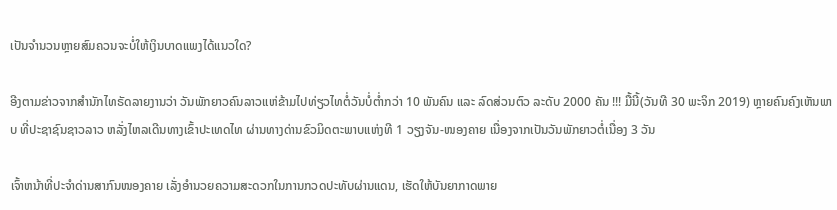ເປັນຈຳນວນຫຼາຍສົມຄວນຈະບໍ່ໃຫ້ເງິນບາດແພງໄດ້ແນວໃດ?

ອີງຕາມຂ່າວຈາກສຳນັກໄທຣັດລາຍງານວ່າ ວັນພັກຍາວຄົນລາວແຫ່ຂ້າມໄປທ່ຽວໄທຕໍ່ວັນບໍ່ຕ່ຳກວ່າ 10 ພັນຄົນ ແລະ ລົດສ່ວນຕົວ ລະດັບ 2000 ຄັນ !!! ມື້ນີ້(ວັນທີ 30 ພະຈິກ 2019) ຫຼາຍຄົນຄົງເຫັນພາບ ທີ່ປະຊາຊົນຊາວລາວ ຫລັ່ງໄຫລເດີນທາງເຂົ້າປະເທດໄທ ຜ່ານທາງດ່ານຂົວມິດຕະພາບແຫ່ງທີ 1 ວຽງຈັນ-ໜອງຄາຍ ເນື່ອງຈາກເປັນວັນພັກຍາວຕໍ່ເນື່ອງ 3 ວັນ

ເຈົ້າຫນ້າທີ່ປະຈຳດ່ານສາກົນໜອງຄາຍ ເລັ່ງອຳນວຍຄວາມສະດວກໃນການກວດປະທັບຜ່ານແດນ, ເຮັດໃຫ້ບັນຍາກາດພາຍ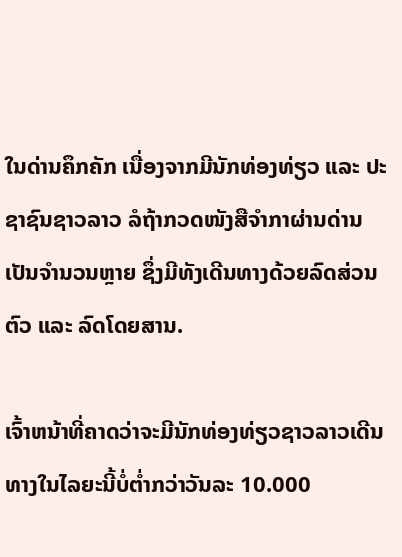ໃນດ່ານຄຶກຄັກ ເນື່ອງຈາກມີນັກທ່ອງທ່ຽວ ແລະ ປະຊາຊົນຊາວລາວ ລໍຖ້າກວດໜັງສືຈຳກາຜ່ານດ່ານເປັນຈຳນວນຫຼາຍ ຊຶ່ງມີທັງເດີນທາງດ້ວຍລົດສ່ວນຕົວ ແລະ ລົດໂດຍສານ.

ເຈົ້າຫນ້າທີ່ຄາດວ່າຈະມີນັກທ່ອງທ່ຽວຊາວລາວເດີນທາງໃນໄລຍະນີ້ບໍ່ຕ່ຳກວ່າວັນລະ 10.000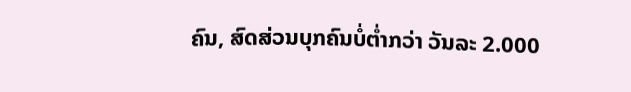ຄົນ, ສົດສ່ວນບຸກຄົນບໍ່ຕ່ຳກວ່າ ວັນລະ 2.000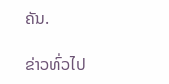ຄັນ.

ຂ່າວທົ່ວໄປ